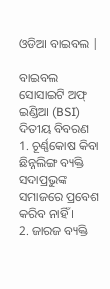ଓଡିଆ ବାଇବଲ |

ବାଇବଲ ସୋସାଇଟି ଅଫ୍ ଇଣ୍ଡିଆ (BSI)
ଦିତୀୟ ବିବରଣ
1. ଚୂର୍ଣ୍ଣକୋଷ କିବା ଛିନ୍ନଲିଙ୍ଗ ବ୍ୟକ୍ତି ସଦାପ୍ରଭୁଙ୍କ ସମାଜରେ ପ୍ରବେଶ କରିବ ନାହିଁ ।
2. ଜାରଜ ବ୍ୟକ୍ତି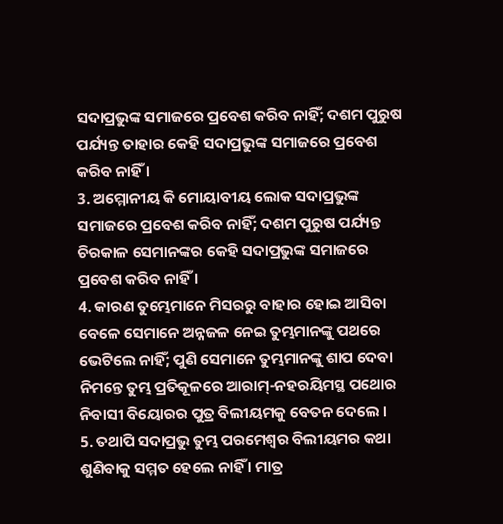ସଦାପ୍ରଭୁଙ୍କ ସମାଜରେ ପ୍ରବେଶ କରିବ ନାହିଁ; ଦଶମ ପୁରୁଷ ପର୍ଯ୍ୟନ୍ତ ତାହାର କେହି ସଦାପ୍ରଭୁଙ୍କ ସମାଜରେ ପ୍ରବେଶ କରିବ ନାହିଁ ।
3. ଅମ୍ମୋନୀୟ କି ମୋୟାବୀୟ ଲୋକ ସଦାପ୍ରଭୁଙ୍କ ସମାଜରେ ପ୍ରବେଶ କରିବ ନାହିଁ; ଦଶମ ପୁରୁଷ ପର୍ଯ୍ୟନ୍ତ ଚିରକାଳ ସେମାନଙ୍କର କେହି ସଦାପ୍ରଭୁଙ୍କ ସମାଜରେ ପ୍ରବେଶ କରିବ ନାହିଁ ।
4. କାରଣ ତୁମ୍ଭେମାନେ ମିସରରୁ ବାହାର ହୋଇ ଆସିବା ବେଳେ ସେମାନେ ଅନ୍ନଜଳ ନେଇ ତୁମ୍ଭମାନଙ୍କୁ ପଥରେ ଭେଟିଲେ ନାହିଁ; ପୁଣି ସେମାନେ ତୁମ୍ଭମାନଙ୍କୁ ଶାପ ଦେବା ନିମନ୍ତେ ତୁମ୍ଭ ପ୍ରତିକୂଳରେ ଆରାମ୍-ନହରୟିମସ୍ଥ ପଥୋର ନିବାସୀ ବିୟୋରର ପୁତ୍ର ବିଲୀୟମକୁ ବେତନ ଦେଲେ ।
5. ତଥାପି ସଦାପ୍ରଭୁ ତୁମ୍ଭ ପରମେଶ୍ଵର ବିଲୀୟମର କଥା ଶୁଣିବାକୁ ସମ୍ମତ ହେଲେ ନାହିଁ । ମାତ୍ର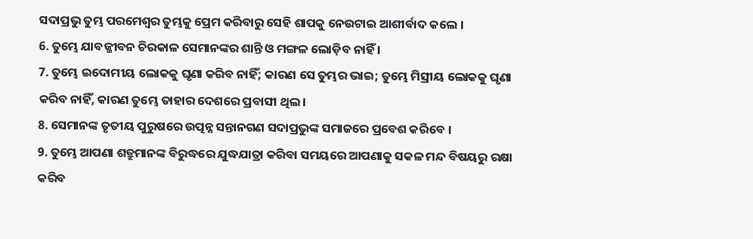ସଦାପ୍ରଭୁ ତୁମ୍ଭ ପରମେଶ୍ଵର ତୁମ୍ଭକୁ ପ୍ରେମ କରିବାରୁ ସେହି ଶାପକୁ ନେଉଟାଇ ଆଶୀର୍ବାଦ କଲେ ।
6. ତୁମ୍ଭେ ଯାବଜ୍ଜୀବନ ଚିରକାଳ ସେମାନଙ୍କର ଶାନ୍ତି ଓ ମଙ୍ଗଳ ଲୋଡ଼ିବ ନାହିଁ ।
7. ତୁମ୍ଭେ ଇଦୋମୀୟ ଲୋକକୁ ଘୃଣା କରିବ ନାହିଁ; କାରଣ ସେ ତୁମ୍ଭର ଭାଇ; ତୁମ୍ଭେ ମିସ୍ରୀୟ ଲୋକକୁ ଘୃଣା କରିବ ନାହିଁ, କାରଣ ତୁମ୍ଭେ ତାହାର ଦେଶରେ ପ୍ରବାସୀ ଥିଲ ।
8. ସେମାନଙ୍କ ତୃତୀୟ ପୁରୁଷରେ ଉତ୍ପନ୍ନ ସନ୍ତାନଗଣ ସଦାପ୍ରଭୁଙ୍କ ସମାଜରେ ପ୍ରବେଶ କରିବେ ।
9. ତୁମ୍ଭେ ଆପଣା ଶତ୍ରୁମାନଙ୍କ ବିରୁଦ୍ଧରେ ଯୁଦ୍ଧଯାତ୍ରା କରିବା ସମୟରେ ଆପଣାକୁ ସକଳ ମନ୍ଦ ବିଷୟରୁ ରକ୍ଷା କରିବ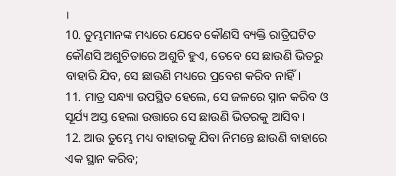।
10. ତୁମ୍ଭମାନଙ୍କ ମଧ୍ୟରେ ଯେବେ କୌଣସି ବ୍ୟକ୍ତି ରାତ୍ରିଘଟିତ କୌଣସି ଅଶୁଚିତାରେ ଅଶୁଚି ହୁଏ, ତେବେ ସେ ଛାଉଣି ଭିତରୁ ବାହାରି ଯିବ, ସେ ଛାଉଣି ମଧ୍ୟରେ ପ୍ରବେଶ କରିବ ନାହିଁ।
11. ମାତ୍ର ସନ୍ଧ୍ୟା ଉପସ୍ଥିତ ହେଲେ, ସେ ଜଳରେ ସ୍ନାନ କରିବ ଓ ସୂର୍ଯ୍ୟ ଅସ୍ତ ହେଲା ଉତ୍ତାରେ ସେ ଛାଉଣି ଭିତରକୁ ଆସିବ ।
12. ଆଉ ତୁମ୍ଭେ ମଧ୍ୟ ବାହାରକୁ ଯିବା ନିମନ୍ତେ ଛାଉଣି ବାହାରେ ଏକ ସ୍ଥାନ କରିବ;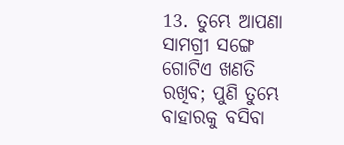13. ତୁମ୍ଭେ ଆପଣା ସାମଗ୍ରୀ ସଙ୍ଗେ ଗୋଟିଏ ଖଣତି ରଖିବ; ପୁଣି ତୁମ୍ଭେ ବାହାରକୁ ବସିବା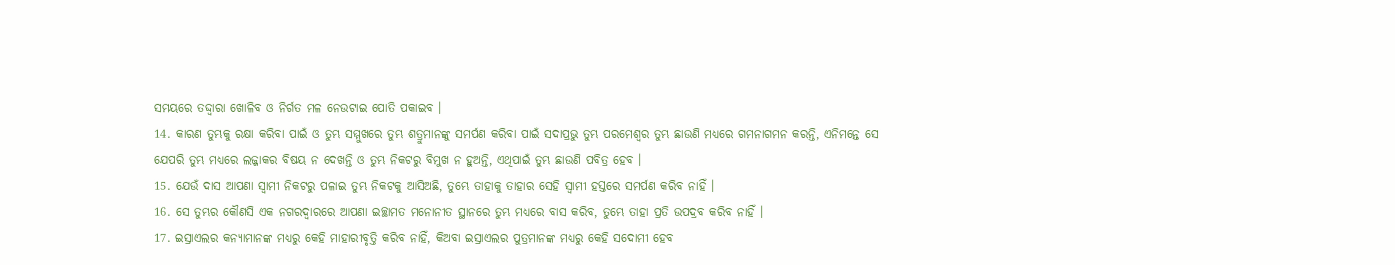ସମୟରେ ତଦ୍ଦ୍ଵାରା ଖୋଳିବ ଓ ନିର୍ଗତ ମଳ ନେଉଟାଇ ପୋତି ପକାଇବ ।
14. କାରଣ ତୁମ୍ଭକୁ ରକ୍ଷା କରିବା ପାଇଁ ଓ ତୁମ୍ଭ ସମ୍ମୁଖରେ ତୁମ୍ଭ ଶତ୍ରୁମାନଙ୍କୁ ସମର୍ପଣ କରିବା ପାଇଁ ସଦାପ୍ରଭୁ ତୁମ୍ଭ ପରମେଶ୍ଵର ତୁମ୍ଭ ଛାଉଣି ମଧ୍ୟରେ ଗମନାଗମନ କରନ୍ତି, ଏନିମନ୍ତେ ସେ ଯେପରି ତୁମ୍ଭ ମଧ୍ୟରେ ଲଜ୍ଜାକର ବିଷୟ ନ ଦେଖନ୍ତି ଓ ତୁମ୍ଭ ନିକଟରୁ ବିମୁଖ ନ ହୁଅନ୍ତି, ଏଥିପାଇଁ ତୁମ୍ଭ ଛାଉଣି ପବିତ୍ର ହେବ ।
15. ଯେଉଁ ଦାସ ଆପଣା ସ୍ଵାମୀ ନିକଟରୁ ପଳାଇ ତୁମ୍ଭ ନିକଟକୁ ଆସିଅଛି, ତୁମ୍ଭେ ତାହାକୁ ତାହାର ସେହି ସ୍ଵାମୀ ହସ୍ତରେ ସମର୍ପଣ କରିବ ନାହିଁ ।
16. ସେ ତୁମ୍ଭର କୌଣସି ଏକ ନଗରଦ୍ଵାରରେ ଆପଣା ଇଚ୍ଛାମତ ମନୋନୀତ ସ୍ଥାନରେ ତୁମ୍ଭ ମଧ୍ୟରେ ବାସ କରିବ, ତୁମ୍ଭେ ତାହା ପ୍ରତି ଉପଦ୍ରବ କରିବ ନାହିଁ ।
17. ଇସ୍ରାଏଲର କନ୍ୟାମାନଙ୍କ ମଧ୍ୟରୁ କେହି ମାହାରୀବୃତ୍ତି କରିବ ନାହିଁ, କିଅବା ଇସ୍ରାଏଲର ପୁତ୍ରମାନଙ୍କ ମଧ୍ୟରୁ କେହି ସଦୋମୀ ହେବ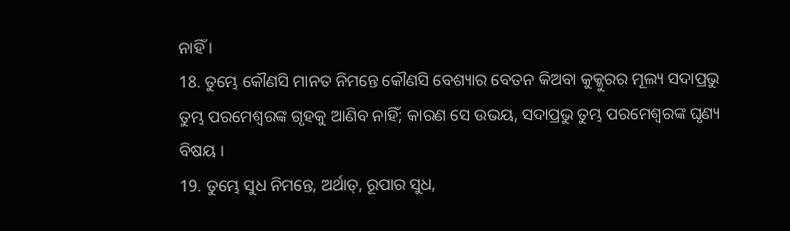ନାହିଁ ।
18. ତୁମ୍ଭେ କୌଣସି ମାନତ ନିମନ୍ତେ କୌଣସି ବେଶ୍ୟାର ବେତନ କିଅବା କୁକ୍କୁରର ମୂଲ୍ୟ ସଦାପ୍ରଭୁ ତୁମ୍ଭ ପରମେଶ୍ଵରଙ୍କ ଗୃହକୁ ଆଣିବ ନାହିଁ; କାରଣ ସେ ଉଭୟ, ସଦାପ୍ରଭୁ ତୁମ୍ଭ ପରମେଶ୍ଵରଙ୍କ ଘୃଣ୍ୟ ବିଷୟ ।
19. ତୁମ୍ଭେ ସୁଧ ନିମନ୍ତେ, ଅର୍ଥାତ୍, ରୂପାର ସୁଧ,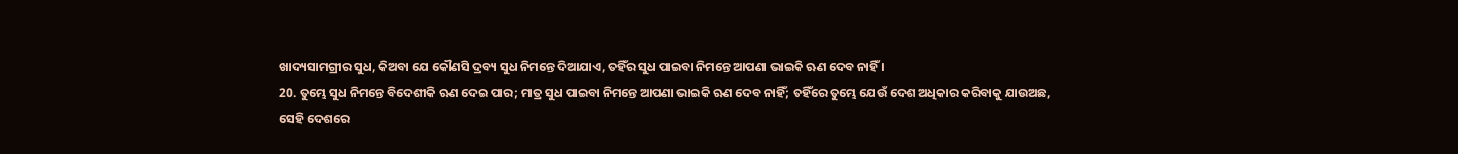ଖାଦ୍ୟସାମଗ୍ରୀର ସୁଧ, କିଅବା ଯେ କୌଣସି ଦ୍ରବ୍ୟ ସୁଧ ନିମନ୍ତେ ଦିଆଯାଏ, ତହିଁର ସୁଧ ପାଇବା ନିମନ୍ତେ ଆପଣା ଭାଇକି ଋଣ ଦେବ ନାହିଁ ।
20. ତୁମ୍ଭେ ସୁଧ ନିମନ୍ତେ ବିଦେଶୀକି ଋଣ ଦେଇ ପାର; ମାତ୍ର ସୁଧ ପାଇବା ନିମନ୍ତେ ଆପଣା ଭାଇକି ଋଣ ଦେବ ନାହିଁ; ତହିଁରେ ତୁମ୍ଭେ ଯେଉଁ ଦେଶ ଅଧିକାର କରିବାକୁ ଯାଉଅଛ, ସେହି ଦେଶରେ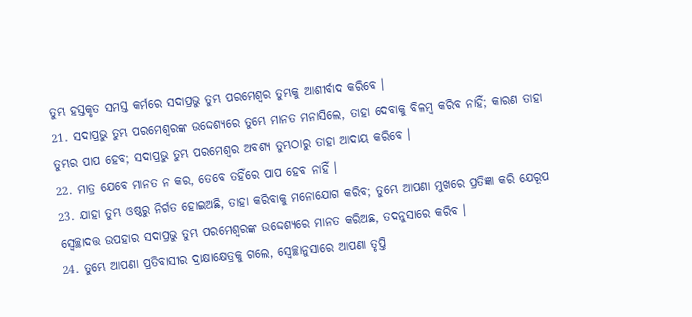ତୁମ୍ଭ ହସ୍ତକୃତ ସମସ୍ତ କର୍ମରେ ସଦାପ୍ରଭୁ ତୁମ୍ଭ ପରମେଶ୍ଵର ତୁମ୍ଭକୁ ଆଶୀର୍ବାଦ କରିବେ ।
21. ସଦାପ୍ରଭୁ ତୁମ୍ଭ ପରମେଶ୍ଵରଙ୍କ ଉଦ୍ଦେଶ୍ୟରେ ତୁମ୍ଭେ ମାନତ ମନାସିଲେ, ତାହା ଦେବାକୁ ବିଳମ୍ଵ କରିବ ନାହିଁ; କାରଣ ତାହା ତୁମ୍ଭର ପାପ ହେବ; ସଦାପ୍ରଭୁ ତୁମ୍ଭ ପରମେଶ୍ଵର ଅବଶ୍ୟ ତୁମ୍ଭଠାରୁ ତାହା ଆଦାୟ କରିବେ ।
22. ମାତ୍ର ଯେବେ ମାନତ ନ କର, ତେବେ ତହିଁରେ ପାପ ହେବ ନାହିଁ ।
23. ଯାହା ତୁମ୍ଭ ଓଷ୍ଠରୁ ନିର୍ଗତ ହୋଇଅଛି, ତାହା କରିବାକୁ ମନୋଯୋଗ କରିବ; ତୁମ୍ଭେ ଆପଣା ମୁଖରେ ପ୍ରତିଜ୍ଞା କରି ଯେରୂପ ସ୍ଵେଚ୍ଛାଦତ୍ତ ଉପହାର ସଦାପ୍ରଭୁ ତୁମ୍ଭ ପରମେଶ୍ଵରଙ୍କ ଉଦ୍ଦେଶ୍ୟରେ ମାନତ କରିଅଛ, ତଦନୁସାରେ କରିବ ।
24. ତୁମ୍ଭେ ଆପଣା ପ୍ରତିବାସୀର ଦ୍ରାକ୍ଷାକ୍ଷେତ୍ରକୁ ଗଲେ, ସ୍ଵେଚ୍ଛାନୁସାରେ ଆପଣା ତୃପ୍ତି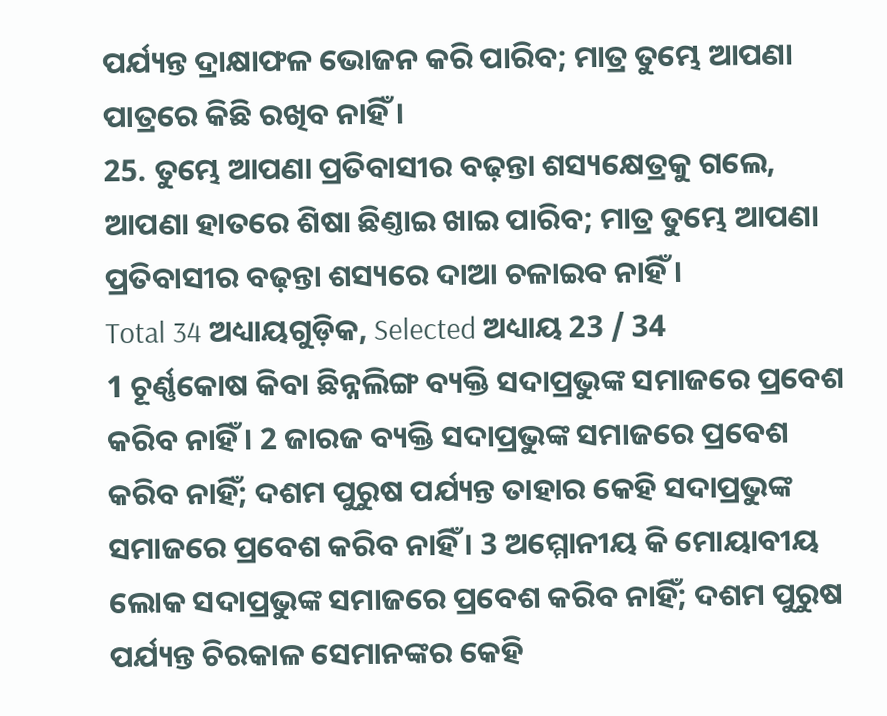ପର୍ଯ୍ୟନ୍ତ ଦ୍ରାକ୍ଷାଫଳ ଭୋଜନ କରି ପାରିବ; ମାତ୍ର ତୁମ୍ଭେ ଆପଣା ପାତ୍ରରେ କିଛି ରଖିବ ନାହିଁ ।
25. ତୁମ୍ଭେ ଆପଣା ପ୍ରତିବାସୀର ବଢ଼ନ୍ତା ଶସ୍ୟକ୍ଷେତ୍ରକୁ ଗଲେ, ଆପଣା ହାତରେ ଶିଷା ଛିଣ୍ତାଇ ଖାଇ ପାରିବ; ମାତ୍ର ତୁମ୍ଭେ ଆପଣା ପ୍ରତିବାସୀର ବଢ଼ନ୍ତା ଶସ୍ୟରେ ଦାଆ ଚଳାଇବ ନାହିଁ ।
Total 34 ଅଧ୍ୟାୟଗୁଡ଼ିକ, Selected ଅଧ୍ୟାୟ 23 / 34
1 ଚୂର୍ଣ୍ଣକୋଷ କିବା ଛିନ୍ନଲିଙ୍ଗ ବ୍ୟକ୍ତି ସଦାପ୍ରଭୁଙ୍କ ସମାଜରେ ପ୍ରବେଶ କରିବ ନାହିଁ । 2 ଜାରଜ ବ୍ୟକ୍ତି ସଦାପ୍ରଭୁଙ୍କ ସମାଜରେ ପ୍ରବେଶ କରିବ ନାହିଁ; ଦଶମ ପୁରୁଷ ପର୍ଯ୍ୟନ୍ତ ତାହାର କେହି ସଦାପ୍ରଭୁଙ୍କ ସମାଜରେ ପ୍ରବେଶ କରିବ ନାହିଁ । 3 ଅମ୍ମୋନୀୟ କି ମୋୟାବୀୟ ଲୋକ ସଦାପ୍ରଭୁଙ୍କ ସମାଜରେ ପ୍ରବେଶ କରିବ ନାହିଁ; ଦଶମ ପୁରୁଷ ପର୍ଯ୍ୟନ୍ତ ଚିରକାଳ ସେମାନଙ୍କର କେହି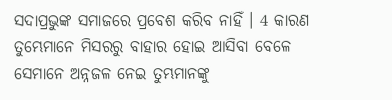ସଦାପ୍ରଭୁଙ୍କ ସମାଜରେ ପ୍ରବେଶ କରିବ ନାହିଁ । 4 କାରଣ ତୁମ୍ଭେମାନେ ମିସରରୁ ବାହାର ହୋଇ ଆସିବା ବେଳେ ସେମାନେ ଅନ୍ନଜଳ ନେଇ ତୁମ୍ଭମାନଙ୍କୁ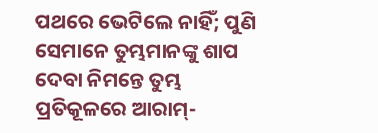ପଥରେ ଭେଟିଲେ ନାହିଁ; ପୁଣି ସେମାନେ ତୁମ୍ଭମାନଙ୍କୁ ଶାପ ଦେବା ନିମନ୍ତେ ତୁମ୍ଭ ପ୍ରତିକୂଳରେ ଆରାମ୍-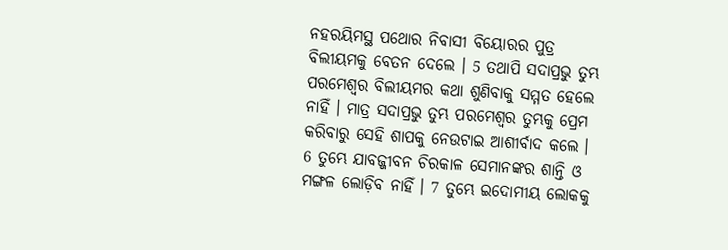ନହରୟିମସ୍ଥ ପଥୋର ନିବାସୀ ବିୟୋରର ପୁତ୍ର ବିଲୀୟମକୁ ବେତନ ଦେଲେ । 5 ତଥାପି ସଦାପ୍ରଭୁ ତୁମ୍ଭ ପରମେଶ୍ଵର ବିଲୀୟମର କଥା ଶୁଣିବାକୁ ସମ୍ମତ ହେଲେ ନାହିଁ । ମାତ୍ର ସଦାପ୍ରଭୁ ତୁମ୍ଭ ପରମେଶ୍ଵର ତୁମ୍ଭକୁ ପ୍ରେମ କରିବାରୁ ସେହି ଶାପକୁ ନେଉଟାଇ ଆଶୀର୍ବାଦ କଲେ । 6 ତୁମ୍ଭେ ଯାବଜ୍ଜୀବନ ଚିରକାଳ ସେମାନଙ୍କର ଶାନ୍ତି ଓ ମଙ୍ଗଳ ଲୋଡ଼ିବ ନାହିଁ । 7 ତୁମ୍ଭେ ଇଦୋମୀୟ ଲୋକକୁ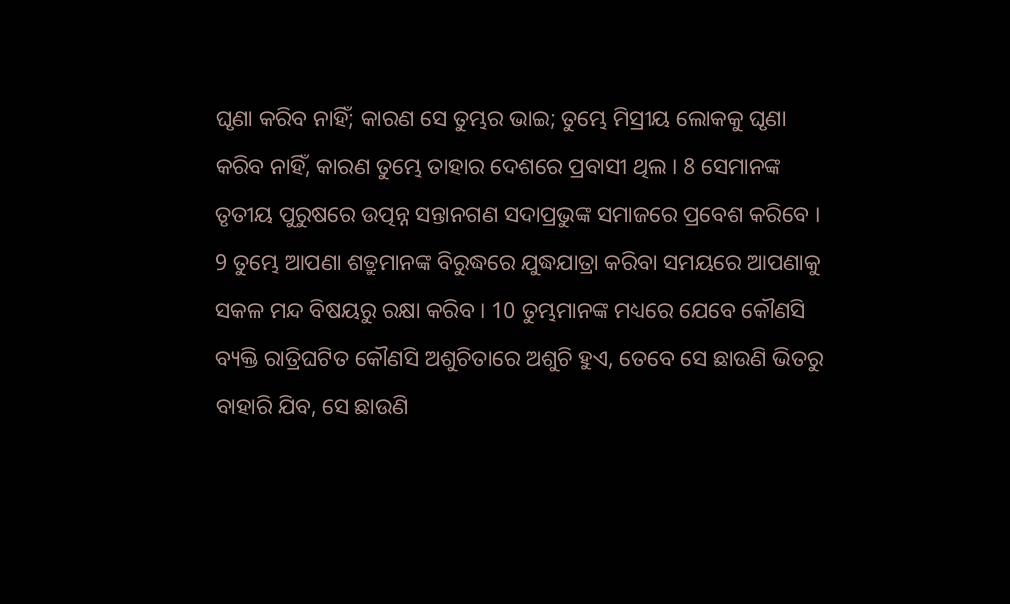ଘୃଣା କରିବ ନାହିଁ; କାରଣ ସେ ତୁମ୍ଭର ଭାଇ; ତୁମ୍ଭେ ମିସ୍ରୀୟ ଲୋକକୁ ଘୃଣା କରିବ ନାହିଁ, କାରଣ ତୁମ୍ଭେ ତାହାର ଦେଶରେ ପ୍ରବାସୀ ଥିଲ । 8 ସେମାନଙ୍କ ତୃତୀୟ ପୁରୁଷରେ ଉତ୍ପନ୍ନ ସନ୍ତାନଗଣ ସଦାପ୍ରଭୁଙ୍କ ସମାଜରେ ପ୍ରବେଶ କରିବେ । 9 ତୁମ୍ଭେ ଆପଣା ଶତ୍ରୁମାନଙ୍କ ବିରୁଦ୍ଧରେ ଯୁଦ୍ଧଯାତ୍ରା କରିବା ସମୟରେ ଆପଣାକୁ ସକଳ ମନ୍ଦ ବିଷୟରୁ ରକ୍ଷା କରିବ । 10 ତୁମ୍ଭମାନଙ୍କ ମଧ୍ୟରେ ଯେବେ କୌଣସି ବ୍ୟକ୍ତି ରାତ୍ରିଘଟିତ କୌଣସି ଅଶୁଚିତାରେ ଅଶୁଚି ହୁଏ, ତେବେ ସେ ଛାଉଣି ଭିତରୁ ବାହାରି ଯିବ, ସେ ଛାଉଣି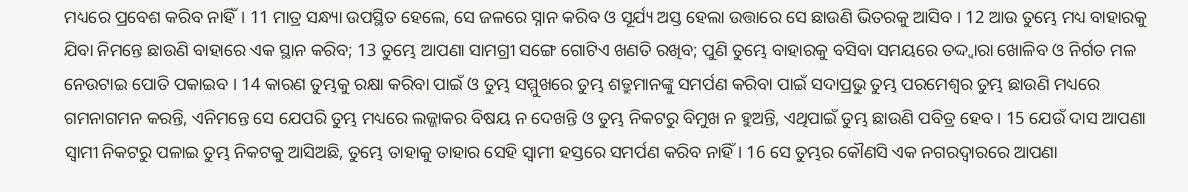ମଧ୍ୟରେ ପ୍ରବେଶ କରିବ ନାହିଁ। 11 ମାତ୍ର ସନ୍ଧ୍ୟା ଉପସ୍ଥିତ ହେଲେ, ସେ ଜଳରେ ସ୍ନାନ କରିବ ଓ ସୂର୍ଯ୍ୟ ଅସ୍ତ ହେଲା ଉତ୍ତାରେ ସେ ଛାଉଣି ଭିତରକୁ ଆସିବ । 12 ଆଉ ତୁମ୍ଭେ ମଧ୍ୟ ବାହାରକୁ ଯିବା ନିମନ୍ତେ ଛାଉଣି ବାହାରେ ଏକ ସ୍ଥାନ କରିବ; 13 ତୁମ୍ଭେ ଆପଣା ସାମଗ୍ରୀ ସଙ୍ଗେ ଗୋଟିଏ ଖଣତି ରଖିବ; ପୁଣି ତୁମ୍ଭେ ବାହାରକୁ ବସିବା ସମୟରେ ତଦ୍ଦ୍ଵାରା ଖୋଳିବ ଓ ନିର୍ଗତ ମଳ ନେଉଟାଇ ପୋତି ପକାଇବ । 14 କାରଣ ତୁମ୍ଭକୁ ରକ୍ଷା କରିବା ପାଇଁ ଓ ତୁମ୍ଭ ସମ୍ମୁଖରେ ତୁମ୍ଭ ଶତ୍ରୁମାନଙ୍କୁ ସମର୍ପଣ କରିବା ପାଇଁ ସଦାପ୍ରଭୁ ତୁମ୍ଭ ପରମେଶ୍ଵର ତୁମ୍ଭ ଛାଉଣି ମଧ୍ୟରେ ଗମନାଗମନ କରନ୍ତି, ଏନିମନ୍ତେ ସେ ଯେପରି ତୁମ୍ଭ ମଧ୍ୟରେ ଲଜ୍ଜାକର ବିଷୟ ନ ଦେଖନ୍ତି ଓ ତୁମ୍ଭ ନିକଟରୁ ବିମୁଖ ନ ହୁଅନ୍ତି, ଏଥିପାଇଁ ତୁମ୍ଭ ଛାଉଣି ପବିତ୍ର ହେବ । 15 ଯେଉଁ ଦାସ ଆପଣା ସ୍ଵାମୀ ନିକଟରୁ ପଳାଇ ତୁମ୍ଭ ନିକଟକୁ ଆସିଅଛି, ତୁମ୍ଭେ ତାହାକୁ ତାହାର ସେହି ସ୍ଵାମୀ ହସ୍ତରେ ସମର୍ପଣ କରିବ ନାହିଁ । 16 ସେ ତୁମ୍ଭର କୌଣସି ଏକ ନଗରଦ୍ଵାରରେ ଆପଣା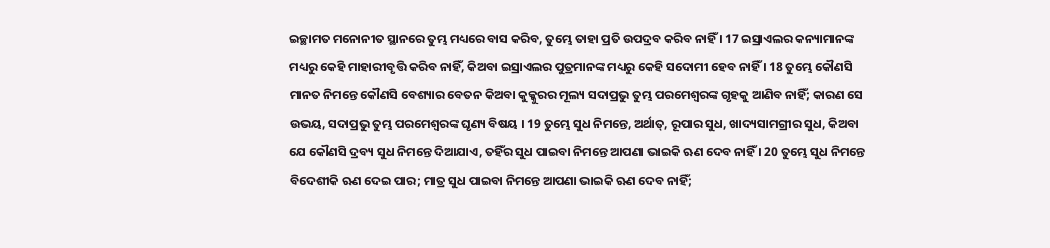ଇଚ୍ଛାମତ ମନୋନୀତ ସ୍ଥାନରେ ତୁମ୍ଭ ମଧ୍ୟରେ ବାସ କରିବ, ତୁମ୍ଭେ ତାହା ପ୍ରତି ଉପଦ୍ରବ କରିବ ନାହିଁ । 17 ଇସ୍ରାଏଲର କନ୍ୟାମାନଙ୍କ ମଧ୍ୟରୁ କେହି ମାହାରୀବୃତ୍ତି କରିବ ନାହିଁ, କିଅବା ଇସ୍ରାଏଲର ପୁତ୍ରମାନଙ୍କ ମଧ୍ୟରୁ କେହି ସଦୋମୀ ହେବ ନାହିଁ । 18 ତୁମ୍ଭେ କୌଣସି ମାନତ ନିମନ୍ତେ କୌଣସି ବେଶ୍ୟାର ବେତନ କିଅବା କୁକ୍କୁରର ମୂଲ୍ୟ ସଦାପ୍ରଭୁ ତୁମ୍ଭ ପରମେଶ୍ଵରଙ୍କ ଗୃହକୁ ଆଣିବ ନାହିଁ; କାରଣ ସେ ଉଭୟ, ସଦାପ୍ରଭୁ ତୁମ୍ଭ ପରମେଶ୍ଵରଙ୍କ ଘୃଣ୍ୟ ବିଷୟ । 19 ତୁମ୍ଭେ ସୁଧ ନିମନ୍ତେ, ଅର୍ଥାତ୍, ରୂପାର ସୁଧ, ଖାଦ୍ୟସାମଗ୍ରୀର ସୁଧ, କିଅବା ଯେ କୌଣସି ଦ୍ରବ୍ୟ ସୁଧ ନିମନ୍ତେ ଦିଆଯାଏ, ତହିଁର ସୁଧ ପାଇବା ନିମନ୍ତେ ଆପଣା ଭାଇକି ଋଣ ଦେବ ନାହିଁ । 20 ତୁମ୍ଭେ ସୁଧ ନିମନ୍ତେ ବିଦେଶୀକି ଋଣ ଦେଇ ପାର; ମାତ୍ର ସୁଧ ପାଇବା ନିମନ୍ତେ ଆପଣା ଭାଇକି ଋଣ ଦେବ ନାହିଁ;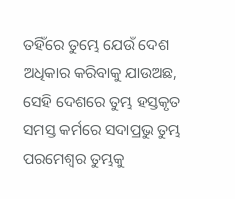ତହିଁରେ ତୁମ୍ଭେ ଯେଉଁ ଦେଶ ଅଧିକାର କରିବାକୁ ଯାଉଅଛ, ସେହି ଦେଶରେ ତୁମ୍ଭ ହସ୍ତକୃତ ସମସ୍ତ କର୍ମରେ ସଦାପ୍ରଭୁ ତୁମ୍ଭ ପରମେଶ୍ଵର ତୁମ୍ଭକୁ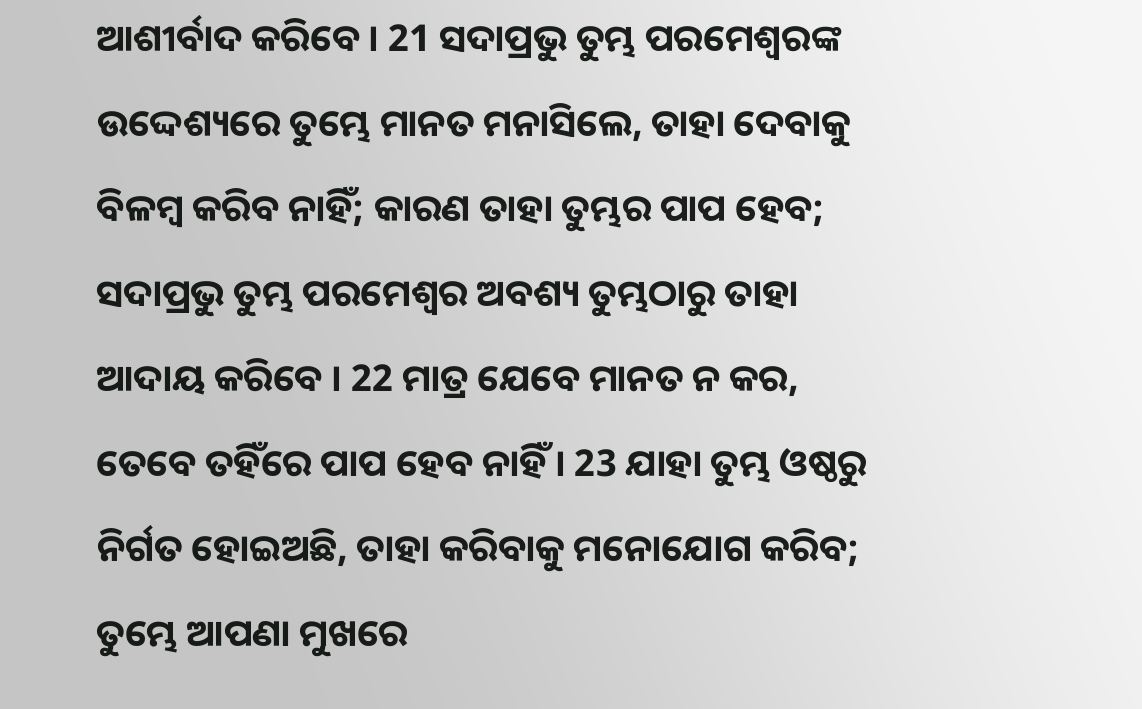ଆଶୀର୍ବାଦ କରିବେ । 21 ସଦାପ୍ରଭୁ ତୁମ୍ଭ ପରମେଶ୍ଵରଙ୍କ ଉଦ୍ଦେଶ୍ୟରେ ତୁମ୍ଭେ ମାନତ ମନାସିଲେ, ତାହା ଦେବାକୁ ବିଳମ୍ଵ କରିବ ନାହିଁ; କାରଣ ତାହା ତୁମ୍ଭର ପାପ ହେବ; ସଦାପ୍ରଭୁ ତୁମ୍ଭ ପରମେଶ୍ଵର ଅବଶ୍ୟ ତୁମ୍ଭଠାରୁ ତାହା ଆଦାୟ କରିବେ । 22 ମାତ୍ର ଯେବେ ମାନତ ନ କର, ତେବେ ତହିଁରେ ପାପ ହେବ ନାହିଁ । 23 ଯାହା ତୁମ୍ଭ ଓଷ୍ଠରୁ ନିର୍ଗତ ହୋଇଅଛି, ତାହା କରିବାକୁ ମନୋଯୋଗ କରିବ; ତୁମ୍ଭେ ଆପଣା ମୁଖରେ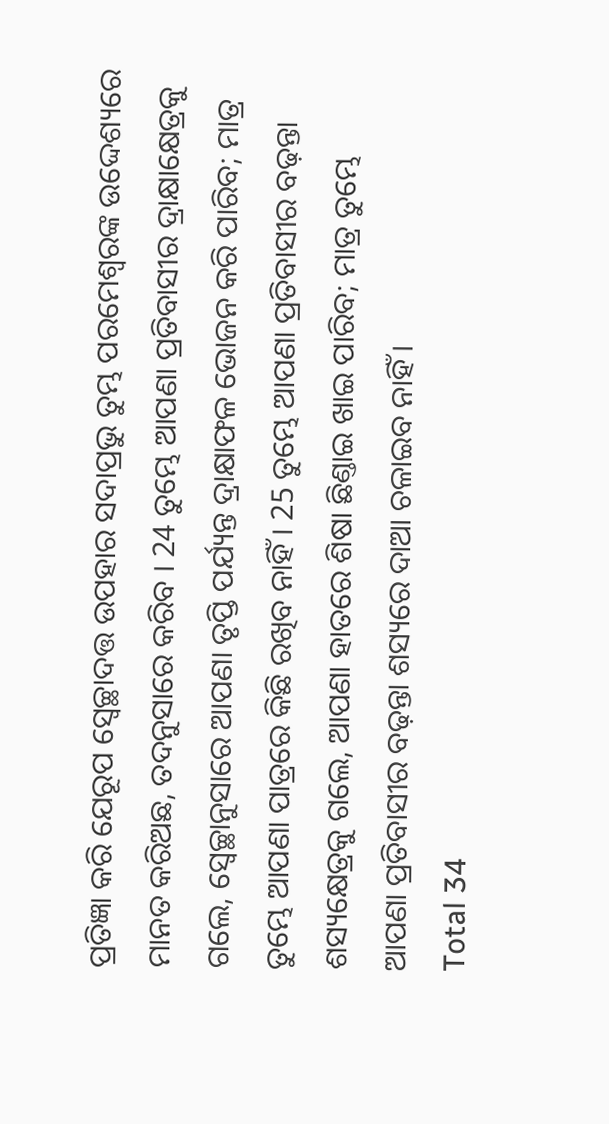ପ୍ରତିଜ୍ଞା କରି ଯେରୂପ ସ୍ଵେଚ୍ଛାଦତ୍ତ ଉପହାର ସଦାପ୍ରଭୁ ତୁମ୍ଭ ପରମେଶ୍ଵରଙ୍କ ଉଦ୍ଦେଶ୍ୟରେ ମାନତ କରିଅଛ, ତଦନୁସାରେ କରିବ । 24 ତୁମ୍ଭେ ଆପଣା ପ୍ରତିବାସୀର ଦ୍ରାକ୍ଷାକ୍ଷେତ୍ରକୁ ଗଲେ, ସ୍ଵେଚ୍ଛାନୁସାରେ ଆପଣା ତୃପ୍ତି ପର୍ଯ୍ୟନ୍ତ ଦ୍ରାକ୍ଷାଫଳ ଭୋଜନ କରି ପାରିବ; ମାତ୍ର ତୁମ୍ଭେ ଆପଣା ପାତ୍ରରେ କିଛି ରଖିବ ନାହିଁ । 25 ତୁମ୍ଭେ ଆପଣା ପ୍ରତିବାସୀର ବଢ଼ନ୍ତା ଶସ୍ୟକ୍ଷେତ୍ରକୁ ଗଲେ, ଆପଣା ହାତରେ ଶିଷା ଛିଣ୍ତାଇ ଖାଇ ପାରିବ; ମାତ୍ର ତୁମ୍ଭେ ଆପଣା ପ୍ରତିବାସୀର ବଢ଼ନ୍ତା ଶସ୍ୟରେ ଦାଆ ଚଳାଇବ ନାହିଁ ।
Total 34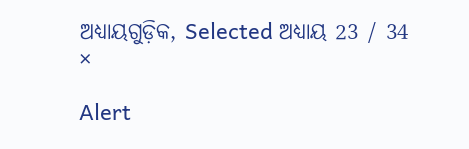ଅଧ୍ୟାୟଗୁଡ଼ିକ, Selected ଅଧ୍ୟାୟ 23 / 34
×

Alert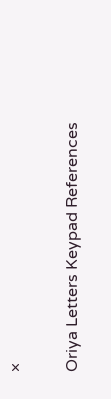×

Oriya Letters Keypad References